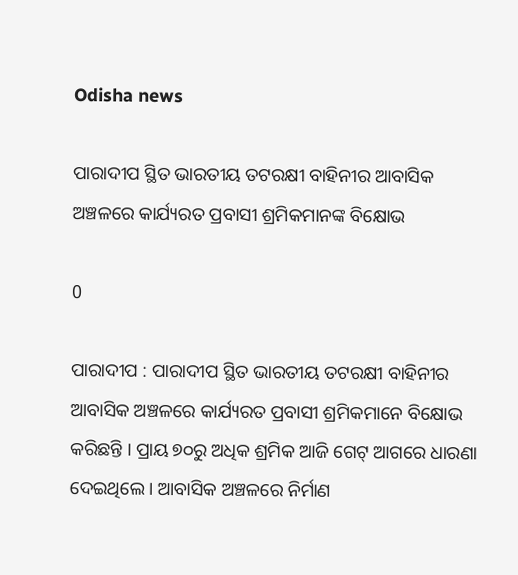Odisha news

ପାରାଦୀପ ସ୍ଥିତ ଭାରତୀୟ ତଟରକ୍ଷୀ ବାହିନୀର ଆବାସିକ ଅଞ୍ଚଳରେ କାର୍ଯ୍ୟରତ ପ୍ରବାସୀ ଶ୍ରମିକମାନଙ୍କ ବିକ୍ଷୋଭ

0

ପାରାଦୀପ : ପାରାଦୀପ ସ୍ଥିତ ଭାରତୀୟ ତଟରକ୍ଷୀ ବାହିନୀର ଆବାସିକ ଅଞ୍ଚଳରେ କାର୍ଯ୍ୟରତ ପ୍ରବାସୀ ଶ୍ରମିକମାନେ ବିକ୍ଷୋଭ କରିଛନ୍ତି । ପ୍ରାୟ ୭୦ରୁ ଅଧିକ ଶ୍ରମିକ ଆଜି ଗେଟ୍ ଆଗରେ ଧାରଣା ଦେଇଥିଲେ । ଆବାସିକ ଅଞ୍ଚଳରେ ନିର୍ମାଣ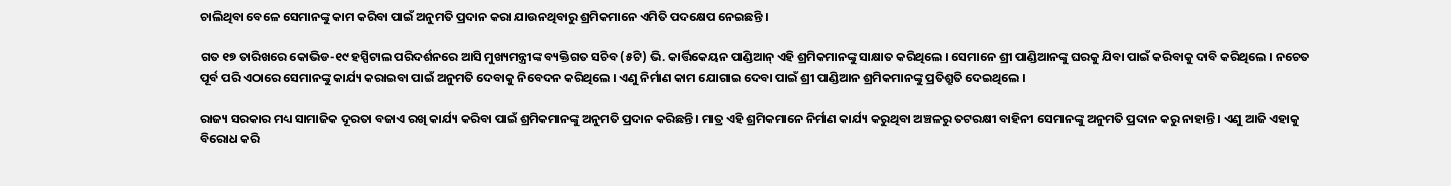ଚାଲିଥିବା ବେଳେ ସେମାନଙ୍କୁ କାମ କରିବା ପାଇଁ ଅନୁମତି ପ୍ରଦାନ କରା ଯାଉନଥିବାରୁ ଶ୍ରମିକମାନେ ଏମିତି ପଦକ୍ଷେପ ନେଇଛନ୍ତି ।

ଗତ ୧୭ ତାରିଖରେ କୋଭିଡ-୧୯ ହସ୍ପିଟାଲ ପରିଦର୍ଶନରେ ଆସି ମୁଖ୍ୟମନ୍ତ୍ରୀଙ୍କ ବ୍ୟକ୍ତିଗତ ସଚିବ (୫ଟି) ଭି. କାର୍ତ୍ତିକେୟନ ପାଣ୍ଡିଆନ୍ ଏହି ଶ୍ରମିକମାନଙ୍କୁ ସାକ୍ଷାତ କରିଥିଲେ । ସେମାନେ ଶ୍ରୀ ପାଣ୍ଡିଆନଙ୍କୁ ଘରକୁ ଯିବା ପାଇଁ କରିବାକୁ ଦାବି କରିଥିଲେ । ନଚେତ ପୂର୍ବ ପରି ଏଠାରେ ସେମାନଙ୍କୁ କାର୍ଯ୍ୟ କରାଇବା ପାଇଁ ଅନୁମତି ଦେବାକୁ ନିବେଦନ କରିଥିଲେ । ଏଣୁ ନିର୍ମାଣ କାମ ଯୋଗାଇ ଦେବା ପାଇଁ ଶ୍ରୀ ପାଣ୍ଡିଆନ ଶ୍ରମିକମାନଙ୍କୁ ପ୍ରତିଶ୍ରୁତି ଦେଇଥିଲେ ।

ରାଜ୍ୟ ସରକାର ମଧ୍ୟ ସାମାଜିକ ଦୂରତା ବଜାଏ ରଖି କାର୍ଯ୍ୟ କରିବା ପାଇଁ ଶ୍ରମିକମାନଙ୍କୁ ଅନୁମତି ପ୍ରଦାନ କରିଛନ୍ତି । ମାତ୍ର ଏହି ଶ୍ରମିକମାନେ ନିର୍ମାଣ କାର୍ଯ୍ୟ କରୁଥିବା ଅଞ୍ଚଳରୁ ତଟରକ୍ଷୀ ବାହିନୀ ସେମାନଙ୍କୁ ଅନୁମତି ପ୍ରଦାନ କରୁ ନାହାନ୍ତି । ଏଣୁ ଆଜି ଏହାକୁ ବିରୋଧ କରି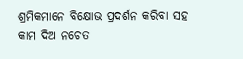ଶ୍ରମିକମାନେ ବିକ୍ଷୋଭ ପ୍ରଦର୍ଶନ କରିବା ସହ କାମ ଦିଅ ନଚେତ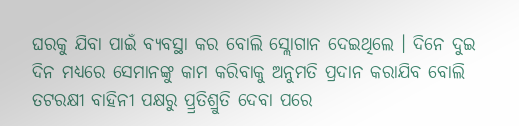ଘରକୁ ଯିବା ପାଇଁ ବ୍ୟବସ୍ଥା କର ବୋଲି ସ୍ଲୋଗାନ ଦେଇଥିଲେ । ଦିନେ ଦୁଇ ଦିନ ମଧ୍ୟରେ ସେମାନଙ୍କୁ କାମ କରିବାକୁ ଅନୁମତି ପ୍ରଦାନ କରାଯିବ ବୋଲି ତଟରକ୍ଷୀ ବାହିନୀ ପକ୍ଷରୁ ପ୍ର୍ରତିଶ୍ରୁତି ଦେବା ପରେ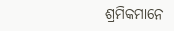ଶ୍ରମିକମାନେ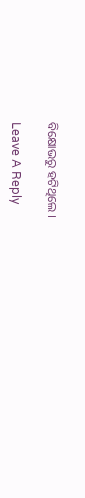ବିକ୍ଷୋଭରୁ ହଟିଥିଲେ ।

Leave A Reply